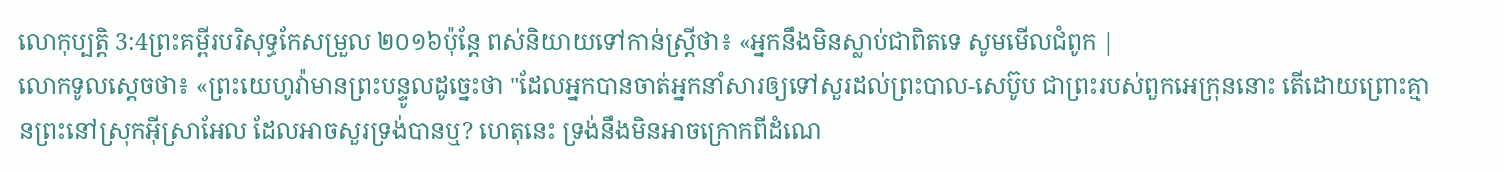លោកុប្បត្តិ 3:4ព្រះគម្ពីរបរិសុទ្ធកែសម្រួល ២០១៦ប៉ុន្ដែ ពស់និយាយទៅកាន់ស្ត្រីថា៖ «អ្នកនឹងមិនស្លាប់ជាពិតទេ សូមមើលជំពូក |
លោកទូលស្តេចថា៖ «ព្រះយេហូវ៉ាមានព្រះបន្ទូលដូច្នេះថា "ដែលអ្នកបានចាត់អ្នកនាំសារឲ្យទៅសួរដល់ព្រះបាល-សេប៊ូប ជាព្រះរបស់ពួកអេក្រុននោះ តើដោយព្រោះគ្មានព្រះនៅស្រុកអ៊ីស្រាអែល ដែលអាចសួរទ្រង់បានឬ? ហេតុនេះ ទ្រង់នឹងមិនអាចក្រោកពីដំណេ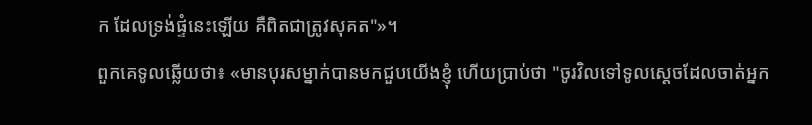ក ដែលទ្រង់ផ្ទំនេះឡើយ គឺពិតជាត្រូវសុគត"»។
ពួកគេទូលឆ្លើយថា៖ «មានបុរសម្នាក់បានមកជួបយើងខ្ញុំ ហើយប្រាប់ថា "ចូរវិលទៅទូលស្តេចដែលចាត់អ្នក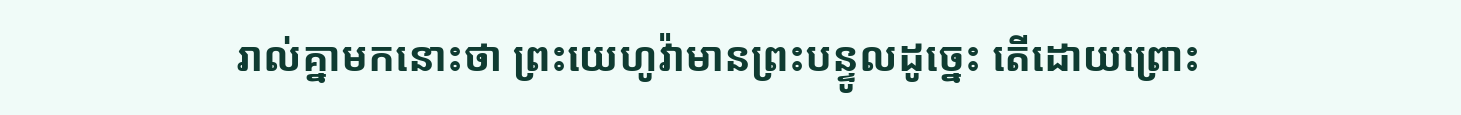រាល់គ្នាមកនោះថា ព្រះយេហូវ៉ាមានព្រះបន្ទូលដូច្នេះ តើដោយព្រោះ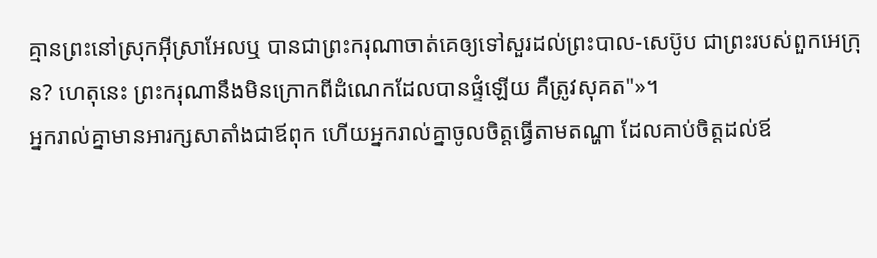គ្មានព្រះនៅស្រុកអ៊ីស្រាអែលឬ បានជាព្រះករុណាចាត់គេឲ្យទៅសួរដល់ព្រះបាល-សេប៊ូប ជាព្រះរបស់ពួកអេក្រុន? ហេតុនេះ ព្រះករុណានឹងមិនក្រោកពីដំណេកដែលបានផ្ទំឡើយ គឺត្រូវសុគត"»។
អ្នករាល់គ្នាមានអារក្សសាតាំងជាឪពុក ហើយអ្នករាល់គ្នាចូលចិត្តធ្វើតាមតណ្ហា ដែលគាប់ចិត្តដល់ឪ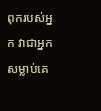ពុករបស់អ្នក វាជាអ្នកសម្លាប់គេ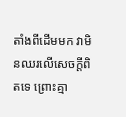តាំងពីដើមមក វាមិនឈរលើសេចក្តីពិតទេ ព្រោះគ្មា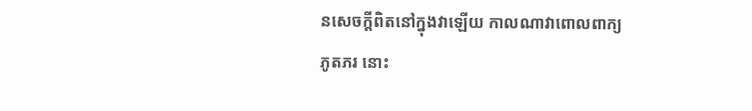នសេចក្តីពិតនៅក្នុងវាឡើយ កាលណាវាពោលពាក្យភូតភរ នោះ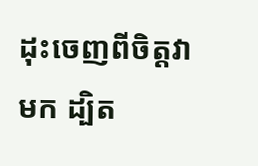ដុះចេញពីចិត្តវាមក ដ្បិត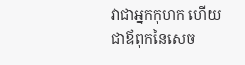វាជាអ្នកកុហក ហើយជាឪពុកនៃសេច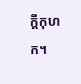ក្តីកុហក។